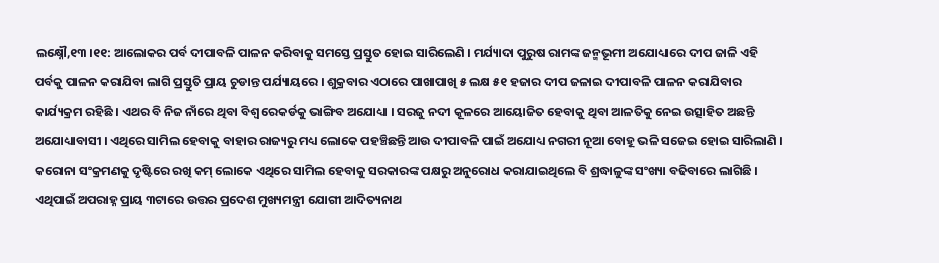ଲକ୍ଷ୍ନୌ,୧୩ ।୧୧: ଆଲୋକର ପର୍ବ ଦୀପାବଳି ପାଳନ କରିବାକୁ ସମସ୍ତେ ପ୍ରସ୍ତୁତ ହୋଇ ସାରିଲେଣି । ମର୍ଯ୍ୟାଦା ପୁରୁଷ ରାମଙ୍କ ଜନ୍ମଭୂମୀ ଅଯୋଧ୍ୟାରେ ଦୀପ ଜାଳି ଏହି ପର୍ବକୁ ପାଳନ କରାଯିବା ଲାଗି ପ୍ରସ୍ତୁତି ପ୍ରାୟ ଚୁଡାନ୍ତ ପର୍ଯ୍ୟାୟରେ । ଶୁକ୍ରବାର ଏଠାରେ ପାଖାପାଖି ୫ ଲକ୍ଷ ୫୧ ହଜାର ଦୀପ ଜଳାଇ ଦୀପାବଳି ପାଳନ କରାଯିବାର କାର୍ଯ୍ୟକ୍ରମ ରହିଛି । ଏଥର ବି ନିଜ ନାଁରେ ଥିବା ବିଶ୍ୱ ରେକର୍ଡକୁ ଭାଙ୍ଗିବ ଅଯୋଧ୍ୟା । ସରଜୁ ନଦୀ କୂଳରେ ଆୟୋଜିତ ହେବାକୁ ଥିବା ଆଳତିକୁ ନେଇ ଉତ୍ସାହିତ ଅଛନ୍ତି ଅଯୋଧ୍ୟାବାସୀ । ଏଥିରେ ସାମିଲ ହେବାକୁ ବାହାର ରାଜ୍ୟରୁ ମଧ୍ୟ ଲୋକେ ପହଞ୍ଚିଛନ୍ତି ଆଉ ଦୀପାବଳି ପାଇଁ ଅଯୋଧ୍ୟ ନଗରୀ ନୂଆ ବୋହୂ ଭଳି ସଜେଇ ହୋଇ ସାରିଲାଣି । କରୋନା ସଂକ୍ରମଣକୁ ଦୃଷ୍ଟିରେ ରଖି କମ୍ ଲୋକେ ଏଥିରେ ସାମିଲ ହେବାକୁ ସରକାରଙ୍କ ପକ୍ଷରୁ ଅନୁରୋଧ କରାଯାଇଥିଲେ ବି ଶ୍ରଦ୍ଧାଳୁଙ୍କ ସଂଖ୍ୟା ବଢିବାରେ ଲାଗିଛି । ଏଥିପାଇଁ ଅପରାହ୍ନ ପ୍ରାୟ ୩ଟାରେ ଉତ୍ତର ପ୍ରଦେଶ ମୁଖ୍ୟମନ୍ତ୍ରୀ ଯୋଗୀ ଆଦିତ୍ୟନାଥ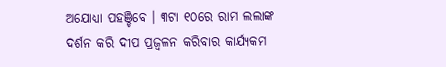ଅଯୋଧ୍ୟା ପହଞ୍ଚିବେ । ୩ଟା ୧୦ରେ ରାମ ଲଲାଙ୍କ ଦର୍ଶନ କରି ଦୀପ ପ୍ରଜ୍ୱଳନ କରିବାର କାର୍ଯ୍ୟକମ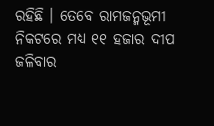ରହିଛି । ତେବେ ରାମଜନ୍ମଭୂମୀ ନିକଟରେ ମଧ୍ୟ ୧୧ ହଜାର ଦୀପ ଜଳିବାର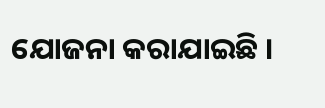ଯୋଜନା କରାଯାଇଛି ।